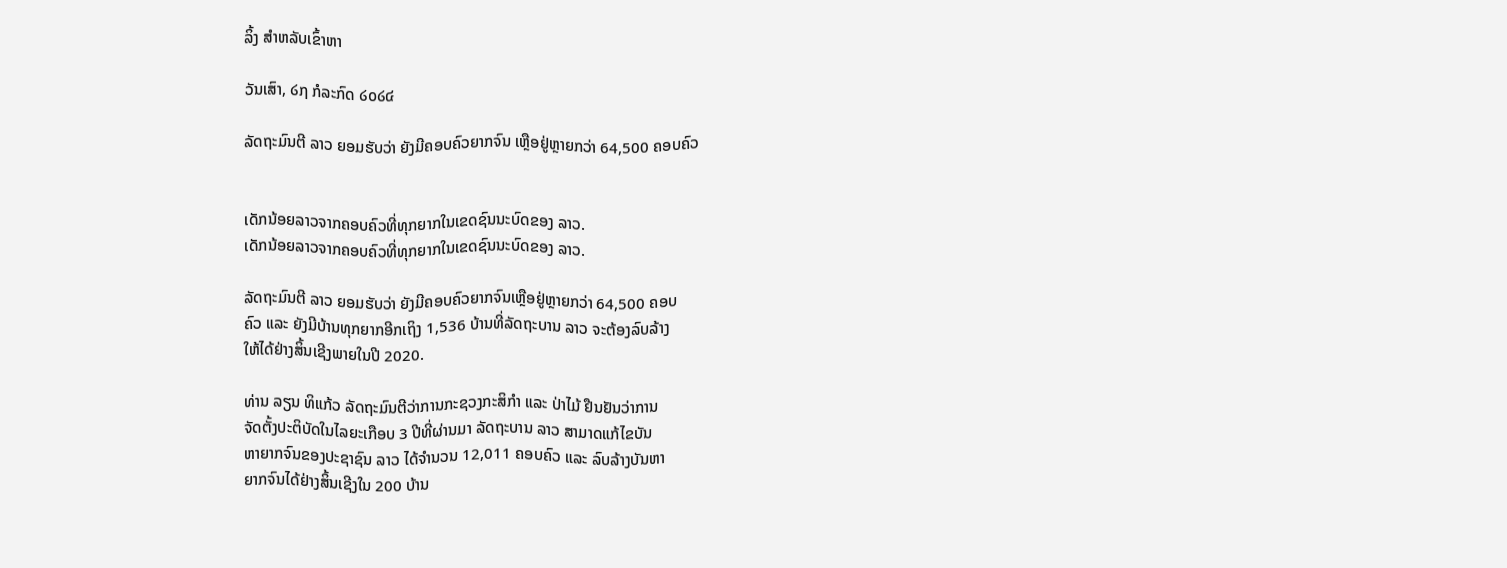ລິ້ງ ສຳຫລັບເຂົ້າຫາ

ວັນເສົາ, ໒໗ ກໍລະກົດ ໒໐໒໔

ລັດຖະມົນຕີ ລາວ ຍອມຮັບວ່າ ຍັງມີຄອບຄົວຍາກຈົນ ເຫຼືອຢູ່ຫຼາຍກວ່າ 64,500 ຄອບຄົວ


ເດັກນ້ອຍລາວຈາກຄອບຄົວທີ່ທຸກຍາກໃນເຂດຊົນນະບົດຂອງ ລາວ.
ເດັກນ້ອຍລາວຈາກຄອບຄົວທີ່ທຸກຍາກໃນເຂດຊົນນະບົດຂອງ ລາວ.

ລັດຖະມົນຕີ ລາວ ຍອມຮັບວ່າ ຍັງມີຄອບຄົວຍາກຈົນເຫຼືອຢູ່ຫຼາຍກວ່າ 64,500 ຄອບ
ຄົວ ແລະ ຍັງມີບ້ານທຸກຍາກອີກເຖິງ 1,536 ບ້ານທີ່ລັດຖະບານ ລາວ ຈະຕ້ອງລົບລ້າງ
ໃຫ້ໄດ້ຢ່າງສິ້ນເຊີງພາຍໃນປີ 2020.

ທ່ານ ລຽນ ທິແກ້ວ ລັດຖະມົນຕີວ່າການກະຊວງກະສິກຳ ແລະ ປ່າໄມ້ ຢືນຢັນວ່າການ
ຈັດຕັ້ງປະຕິບັດໃນໄລຍະເກືອບ 3 ປີທີ່ຜ່ານມາ ລັດຖະບານ ລາວ ສາມາດແກ້ໄຂບັນ
ຫາຍາກຈົນຂອງປະຊາຊົນ ລາວ ໄດ້ຈຳນວນ 12,011 ຄອບຄົວ ແລະ ລົບລ້າງບັນຫາ
ຍາກຈົນໄດ້ຢ່າງສິ້ນເຊີງໃນ 200 ບ້ານ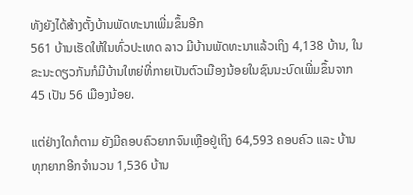ທັງຍັງໄດ້ສ້າງຕັ້ງບ້ານພັດທະນາເພີ່ມຂຶ້ນອີກ
561 ບ້ານເຮັດໃຫ້ໃນທົ່ວປະເທດ ລາວ ມີບ້ານພັດທະນາແລ້ວເຖິງ 4,138 ບ້ານ, ໃນ
ຂະນະດຽວກັນກໍມີບ້ານໃຫຍ່ທີ່ກາຍເປັນຕົວເມືອງນ້ອຍໃນຊົນນະບົດເພີ່ມຂຶ້ນຈາກ
45 ເປັນ 56 ເມືອງນ້ອຍ.

ແຕ່ຢ່າງໃດກໍຕາມ ຍັງມີຄອບຄົວຍາກຈົນເຫຼືອຢູ່ເຖິງ 64,593 ຄອບຄົວ ແລະ ບ້ານ
ທຸກຍາກອີກຈຳນວນ 1,536 ບ້ານ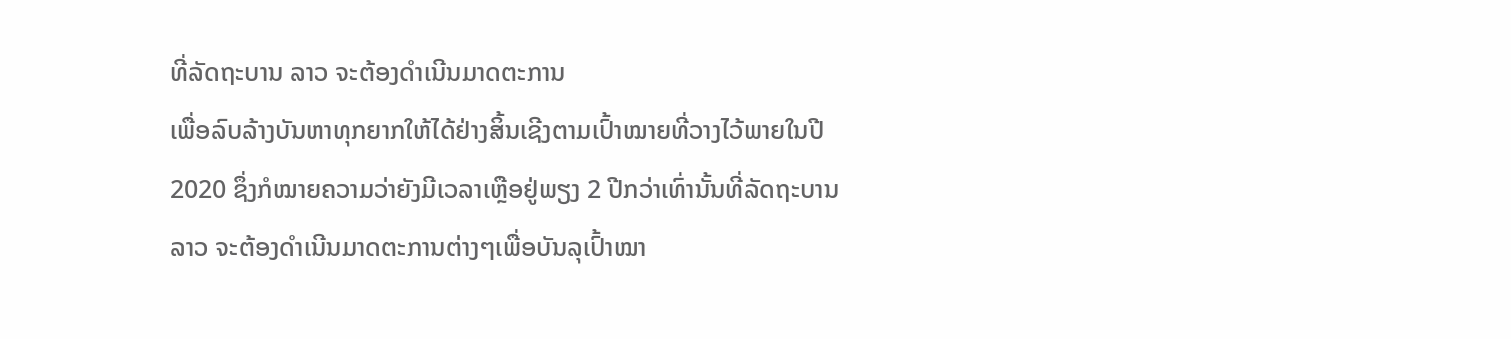ທີ່ລັດຖະບານ ລາວ ຈະຕ້ອງດຳເນີນມາດຕະການ
ເພື່ອລົບລ້າງບັນຫາທຸກຍາກໃຫ້ໄດ້ຢ່າງສິ້ນເຊີງຕາມເປົ້າໝາຍທີ່ວາງໄວ້ພາຍໃນປີ
2020 ຊຶ່ງກໍໝາຍຄວາມວ່າຍັງມີເວລາເຫຼືອຢູ່ພຽງ 2 ປີກວ່າເທົ່ານັ້ນທີ່ລັດຖະບານ
ລາວ ຈະຕ້ອງດຳເນີນມາດຕະການຕ່າງໆເພື່ອບັນລຸເປົ້າໝາ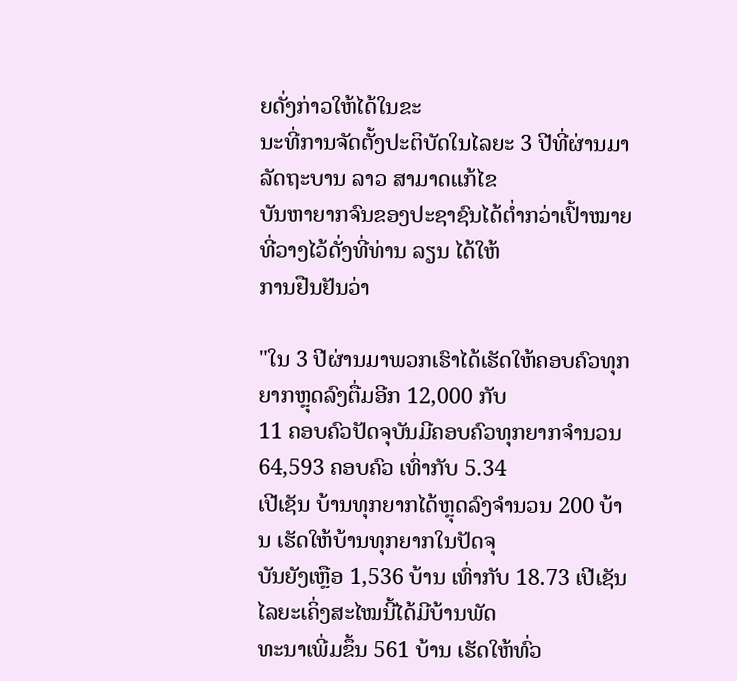ຍດັ່ງກ່າວໃຫ້ໄດ້ໃນຂະ
ນະທີ່ການຈັດຕັ້ງປະຕິບັດໃນໄລຍະ 3 ປີທີ່ຜ່ານມາ ລັດຖະບານ ລາວ ສາມາດແກ້ໄຂ
ບັນຫາຍາກຈົນຂອງປະຊາຊົນໄດ້ຕໍ່າກວ່າເປົ້າໝາຍທີ່ວາງໄວ້ດັ່ງທີ່ທ່ານ ລຽນ ໄດ້ໃຫ້
ການຢືນຢັນວ່າ

"ໃນ 3 ປີຜ່ານມາພວກເຮົາໄດ້ເຮັດໃຫ້ຄອບຄົວທຸກຍາກຫຼຸດລົງຕື່ມອີກ 12,000 ກັບ
11 ຄອບຄົວປັດຈຸບັນມີຄອບຄົວທຸກຍາກຈຳນວນ 64,593 ຄອບຄົວ ເທົ່າກັບ 5.34
ເປີເຊັນ ບ້ານທຸກຍາກໄດ້ຫຼຸດລົງຈຳນວນ 200 ບ້ານ ເຮັດໃຫ້ບ້ານທຸກຍາກໃນປັດຈຸ
ບັນຍັງເຫຼືອ 1,536 ບ້ານ ເທົ່າກັບ 18.73 ເປີເຊັນ ໄລຍະເຄິ່ງສະໄໝນີ້ໄດ້ມີບ້ານພັດ
ທະນາເພີ່ມຂຶ້ນ 561 ບ້ານ ເຮັດໃຫ້ທົ່ວ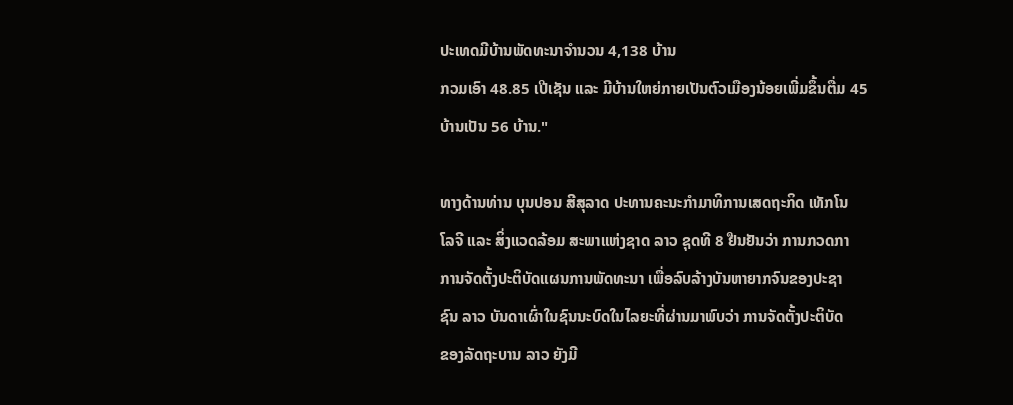ປະເທດມີບ້ານພັດທະນາຈຳນວນ 4,138 ບ້ານ
ກວມເອົາ 48.85 ເປີເຊັນ ແລະ ມີບ້ານໃຫຍ່ກາຍເປັນຕົວເມືອງນ້ອຍເພີ່ມຂຶ້ນຕື່ມ 45
ບ້ານເປັນ 56 ບ້ານ."

ທາງດ້ານທ່ານ ບຸນປອນ ສີສຸລາດ ປະທານຄະນະກຳມາທິການເສດຖະກິດ ເທັກໂນ
ໂລຈີ ແລະ ສິ່ງແວດລ້ອມ ສະພາແຫ່ງຊາດ ລາວ ຊຸດທີ 8 ຢືນຢັນວ່າ ການກວດກາ
ການຈັດຕັ້ງປະຕິບັດແຜນການພັດທະນາ ເພື່ອລົບລ້າງບັນຫາຍາກຈົນຂອງປະຊາ
ຊົນ ລາວ ບັນດາເຜົ່າໃນຊົນນະບົດໃນໄລຍະທີ່ຜ່ານມາພົບວ່າ ການຈັດຕັ້ງປະຕິບັດ
ຂອງລັດຖະບານ ລາວ ຍັງມີ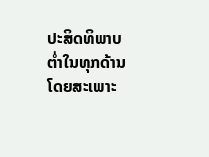ປະສິດທິພາບຕໍ່າໃນທຸກດ້ານ ໂດຍສະເພາະ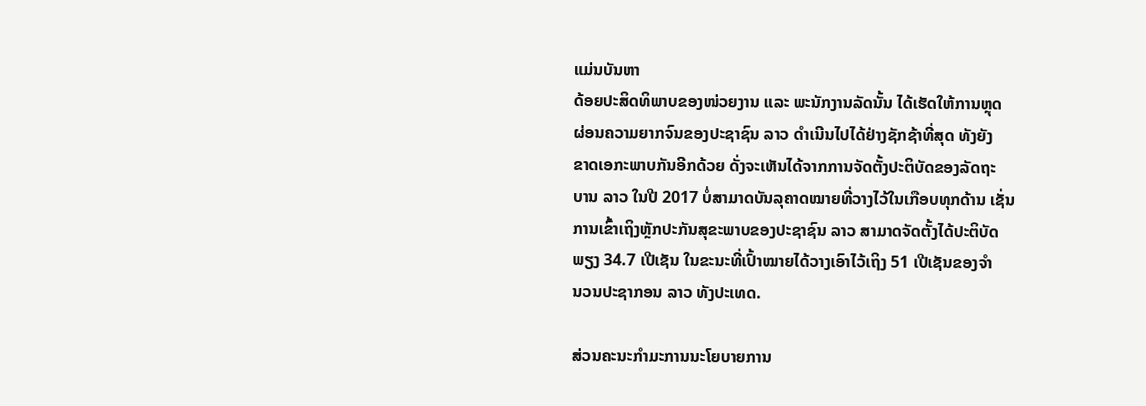ແມ່ນບັນຫາ
ດ້ອຍປະສິດທິພາບຂອງໜ່ວຍງານ ແລະ ພະນັກງານລັດນັ້ນ ໄດ້ເຮັດໃຫ້ການຫຼຸດ
ຜ່ອນຄວາມຍາກຈົນຂອງປະຊາຊົນ ລາວ ດຳເນີນໄປໄດ້ຢ່າງຊັກຊ້າທີ່ສຸດ ທັງຍັງ
ຂາດເອກະພາບກັນອີກດ້ວຍ ດັ່ງຈະເຫັນໄດ້ຈາກການຈັດຕັ້ງປະຕິບັດຂອງລັດຖະ
ບານ ລາວ ໃນປີ 2017 ບໍ່ສາມາດບັນລຸຄາດໝາຍທີ່ວາງໄວ້ໃນເກືອບທຸກດ້ານ ເຊັ່ນ
ການເຂົ້າເຖິງຫຼັກປະກັນສຸຂະພາບຂອງປະຊາຊົນ ລາວ ສາມາດຈັດຕັ້ງໄດ້ປະຕິບັດ
ພຽງ 34.7 ເປີເຊັນ ໃນຂະນະທີ່ເປົ້າໝາຍໄດ້ວາງເອົາໄວ້ເຖິງ 51 ເປີເຊັນຂອງຈຳ
ນວນປະຊາກອນ ລາວ ທັງປະເທດ.

ສ່ວນຄະນະກຳມະການນະໂຍບາຍການ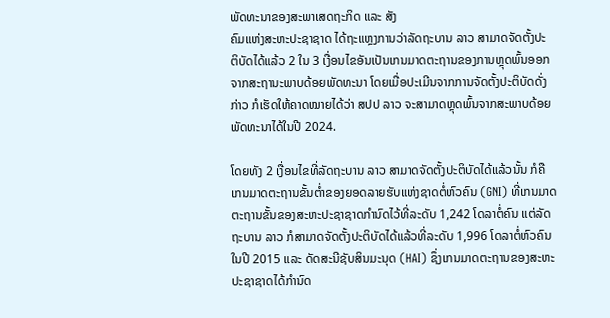ພັດທະນາຂອງສະພາເສດຖະກິດ ແລະ ສັງ
ຄົມແຫ່ງສະຫະປະຊາຊາດ ໄດ້ຖະແຫຼງການວ່າລັດຖະບານ ລາວ ສາມາດຈັດຕັ້ງປະ
ຕິບັດໄດ້ແລ້ວ 2 ໃນ 3 ເງື່ອນໄຂອັນເປັນເກນມາດຕະຖານຂອງການຫຼຸດພົ້ນອອກ
ຈາກສະຖານະພາບດ້ອຍພັດທະນາ ໂດຍເມື່ອປະເມີນຈາກການຈັດຕັ້ງປະຕິບັດດັ່ງ
ກ່າວ ກໍເຮັດໃຫ້ຄາດໝາຍໄດ້ວ່າ ສປປ ລາວ ຈະສາມາດຫຼຸດພົ້ນຈາກສະພາບດ້ອຍ
ພັດທະນາໄດ້ໃນປີ 2024.

ໂດຍທັງ 2 ເງື່ອນໄຂທີ່ລັດຖະບານ ລາວ ສາມາດຈັດຕັ້ງປະຕິບັດໄດ້ແລ້ວນັ້ນ ກໍຄື
ເກນມາດຕະຖານຂັ້ນຕໍ່າຂອງຍອດລາຍຮັບແຫ່ງຊາດຕໍ່ຫົວຄົນ (GNI) ທີ່ເກນມາດ
ຕະຖານຂັ້ນຂອງສະຫະປະຊາຊາດກຳນົດໄວ້ທີ່ລະດັບ 1,242 ໂດລາຕໍ່ຄົນ ແຕ່ລັດ
ຖະບານ ລາວ ກໍສາມາດຈັດຕັ້ງປະຕິບັດໄດ້ແລ້ວທີ່ລະດັບ 1,996 ໂດລາຕໍ່ຫົວຄົນ
ໃນປີ 2015 ແລະ ດັດສະນີຊັບສິນມະນຸດ (HAI) ຊຶ່ງເກນມາດຕະຖານຂອງສະຫະ
ປະຊາຊາດໄດ້ກຳນົດ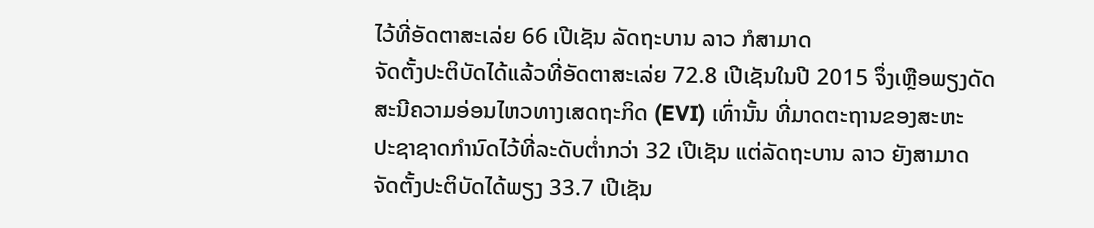ໄວ້ທີ່ອັດຕາສະເລ່ຍ 66 ເປີເຊັນ ລັດຖະບານ ລາວ ກໍສາມາດ
ຈັດຕັ້ງປະຕິບັດໄດ້ແລ້ວທີ່ອັດຕາສະເລ່ຍ 72.8 ເປີເຊັນໃນປີ 2015 ຈຶ່ງເຫຼືອພຽງດັດ
ສະນີຄວາມອ່ອນໄຫວທາງເສດຖະກິດ (EVI) ເທົ່ານັ້ນ ທີ່ມາດຕະຖານຂອງສະຫະ
ປະຊາຊາດກຳນົດໄວ້ທີ່ລະດັບຕໍ່າກວ່າ 32 ເປີເຊັນ ແຕ່ລັດຖະບານ ລາວ ຍັງສາມາດ
ຈັດຕັ້ງປະຕິບັດໄດ້ພຽງ 33.7 ເປີເຊັນ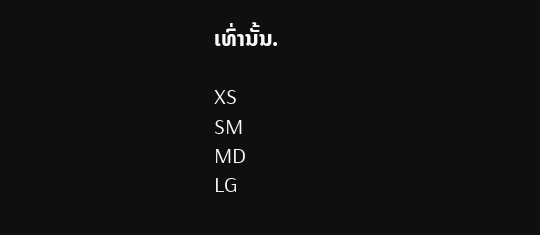ເທົ່ານັ້ນ.

XS
SM
MD
LG